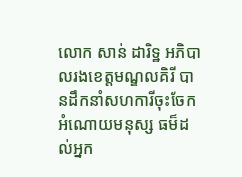លោក សាន់ ដារិទ្ឋ អភិបាលរងខេត្តមណ្ឌលគិរី បានដឹកនាំសហការីចុះចែកអំណោយមនុស្ស ធម៏ដល់អ្នក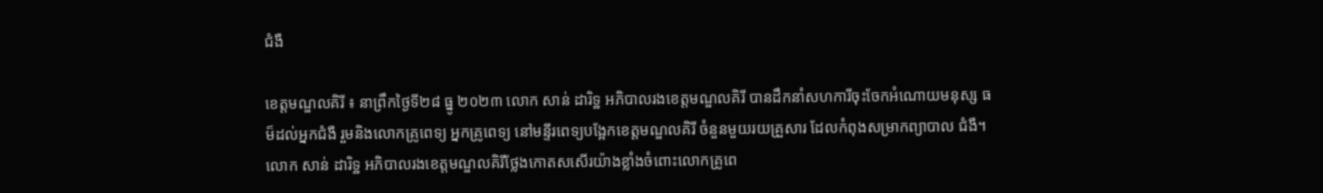ជំងឺ

ខេត្តមណ្ឌលគិរី ៖ នាព្រឹកថ្ងៃទី២៨ ធ្នូ ២០២៣ លោក សាន់ ដារិទ្ឋ អភិបាលរងខេត្តមណ្ឌលគិរី បានដឹកនាំសហការីចុះចែកអំណោយមនុស្ស ធម៏ដល់អ្នកជំងឺ រួមនិងលោកគ្រូពេទ្យ អ្នកគ្រូពេទ្យ នៅមន្ទីរពេទ្យបង្អែកខេត្តមណ្ឌលគិរី ចំនួនមួយរយគ្រួសារ ដែលកំពុងសម្រាកព្យាបាល ជំងឺ។
លោក សាន់ ដារិទ្ឋ អភិបាលរងខេត្តមណ្ឌលគិរីថ្លែងកោតសសើរយ៉ាងខ្លាំងចំពោះលោកគ្រូពេ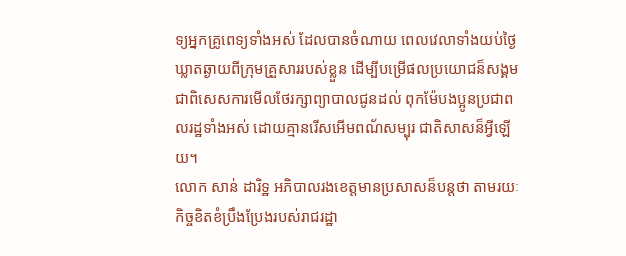ទ្យអ្នកគ្រូពេទ្យទាំងអស់ ដែលបានចំណាយ ពេលវេលាទាំងយប់ថ្ងៃ ឃ្លាតឆ្ងាយពីក្រុមគ្រួសាររបស់ខ្លួន ដើម្បីបម្រើផលប្រយោជន៏សង្គម ជាពិសេសការមើលថែរក្សាព្យាបាលជូនដល់ ពុកម៉ែបងប្អូនប្រជាពលរដ្ឋទាំងអស់ ដោយគ្មានរើសអើមពណ័សម្បុរ ជាតិសាសន៏អ្វីឡើយ។
លោក សាន់ ដារិទ្ឋ អភិបាលរងខេត្តមានប្រសាសន៏បន្តថា តាមរយៈកិច្ចខិតខំប្រឹងប្រែងរបស់រាជរដ្ឋា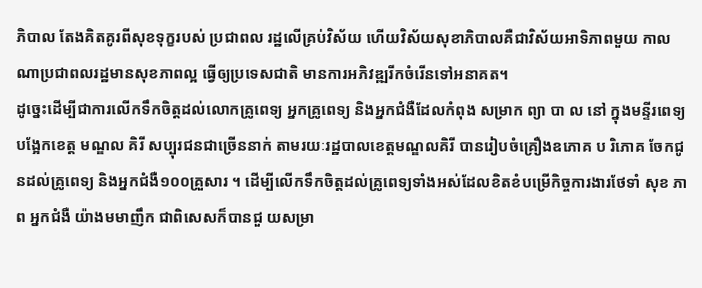ភិបាល តែងគិតគូរពីសុខទុក្ខរបស់ ប្រជាពល រដ្ឋលើគ្រប់វិស័យ ហើយវិស័យសុខាភិបាលគឺជាវិស័យអាទិភាពមួយ កាលណាប្រជាពលរដ្ឋមានសុខភាពល្អ ធ្វើឲ្យប្រទេសជាតិ មានការអភិវឌ្ឍរីកចំរើនទៅអនាគត។
ដូច្នេះដើម្បីជាការលើកទឹកចិត្តដល់លោកគ្រូពេទ្យ អ្នកគ្រូពេទ្យ និងអ្នកជំងឺដែលកំពុង សម្រាក ព្យា បា ល នៅ ក្នុងមន្ទីរពេទ្យបង្អែកខេត្ត មណ្ឌល គិរី សប្បុរជនជាច្រើននាក់ តាមរយៈរដ្ឋបាលខេត្តមណ្ឌលគិរី បានរៀបចំគ្រឿងឧភោគ ប រិភោគ ចែកជូនដល់គ្រូពេទ្យ និងអ្នកជំងឺ១០០គ្រួសារ ។ ដើម្បីលើកទឹកចិត្តដល់គ្រូពេទ្យទាំងអស់ដែលខិតខំបម្រើកិច្ចការងារថែទាំ សុខ ភា ព អ្នកជំងឺ យ៉ាងមមាញឹក ជាពិសេសក៏បានជួ យសម្រា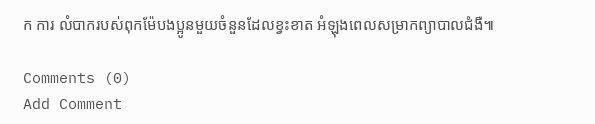ក ការ លំបាករបស់ពុកម៉ែបងប្អូនមួយចំនួនដែលខ្វះខាត អំឡុងពេលសម្រាកព្យាបាលជំងឺ៕

Comments (0)
Add Comment